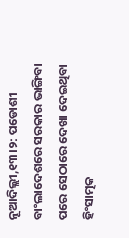ନୂଆଦିଲ୍ଲୀ,୧୩।୨: ପଡୋଶୀ ବାଂଲାଦେଶରେ ସରକାର ଭାଙ୍ଗିବା ପରେ ସେଠାରେ ଦେଖା ଦେଇଥିବା ହିଂସାତ୍ମକ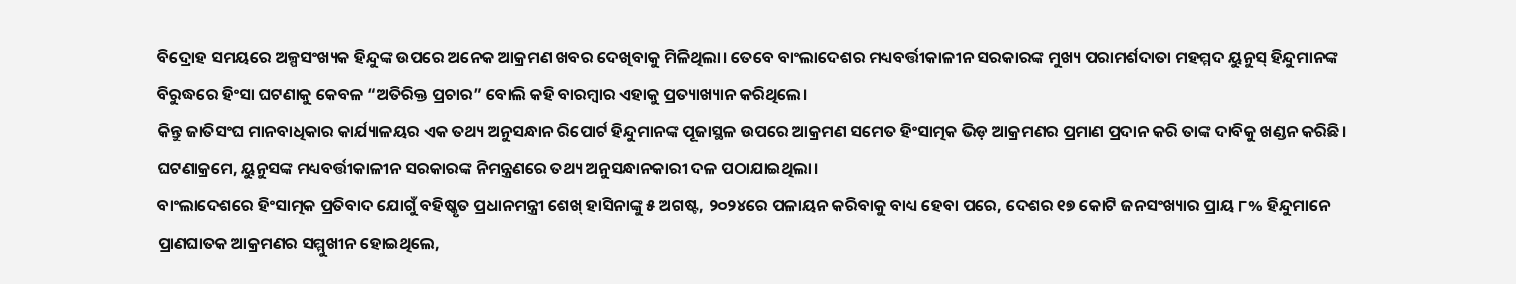ବିଦ୍ରୋହ ସମୟରେ ଅଳ୍ପସଂଖ୍ୟକ ହିନ୍ଦୁଙ୍କ ଉପରେ ଅନେକ ଆକ୍ରମଣ ଖବର ଦେଖିବାକୁ ମିଳିଥିଲା। ତେବେ ବାଂଲାଦେଶର ମଧ୍ୟବର୍ତ୍ତୀକାଳୀନ ସରକାରଙ୍କ ମୁଖ୍ୟ ପରାମର୍ଶଦାତା ମହମ୍ମଦ ୟୁନୁସ୍ ହିନ୍ଦୁମାନଙ୍କ ବିରୁଦ୍ଧରେ ହିଂସା ଘଟଣାକୁ କେବଳ “ଅତିରିକ୍ତ ପ୍ରଚାର” ବୋଲି କହି ବାରମ୍ବାର ଏହାକୁ ପ୍ରତ୍ୟାଖ୍ୟାନ କରିଥିଲେ।
କିନ୍ତୁ ଜାତିସଂଘ ମାନବାଧିକାର କାର୍ଯ୍ୟାଳୟର ଏକ ତଥ୍ୟ ଅନୁସନ୍ଧାନ ରିପୋର୍ଟ ହିନ୍ଦୁମାନଙ୍କ ପୂଜାସ୍ଥଳ ଉପରେ ଆକ୍ରମଣ ସମେତ ହିଂସାତ୍ମକ ଭିଡ଼ ଆକ୍ରମଣର ପ୍ରମାଣ ପ୍ରଦାନ କରି ତାଙ୍କ ଦାବିକୁ ଖଣ୍ଡନ କରିଛି। ଘଟଣାକ୍ରମେ, ୟୁନୁସଙ୍କ ମଧ୍ୟବର୍ତ୍ତୀକାଳୀନ ସରକାରଙ୍କ ନିମନ୍ତ୍ରଣରେ ତଥ୍ୟ ଅନୁସନ୍ଧାନକାରୀ ଦଳ ପଠାଯାଇଥିଲା।
ବାଂଲାଦେଶରେ ହିଂସାତ୍ମକ ପ୍ରତିବାଦ ଯୋଗୁଁ ବହିଷ୍କୃତ ପ୍ରଧାନମନ୍ତ୍ରୀ ଶେଖ୍ ହାସିନାଙ୍କୁ ୫ ଅଗଷ୍ଟ, ୨୦୨୪ରେ ପଳାୟନ କରିବାକୁ ବାଧ୍ୟ ହେବା ପରେ, ଦେଶର ୧୭ କୋଟି ଜନସଂଖ୍ୟାର ପ୍ରାୟ ୮% ହିନ୍ଦୁମାନେ ପ୍ରାଣଘାତକ ଆକ୍ରମଣର ସମ୍ମୁଖୀନ ହୋଇଥିଲେ,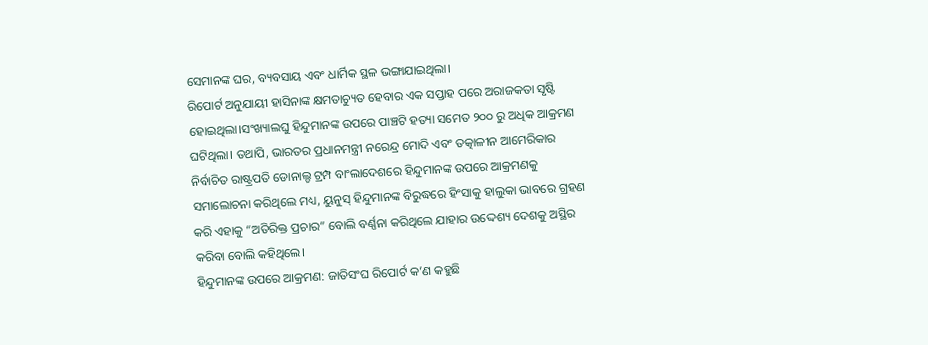ସେମାନଙ୍କ ଘର, ବ୍ୟବସାୟ ଏବଂ ଧାର୍ମିକ ସ୍ଥଳ ଭଙ୍ଗାଯାଇଥିଲା।
ରିପୋର୍ଟ ଅନୁଯାୟୀ ହାସିନାଙ୍କ କ୍ଷମତାଚ୍ୟୁତ ହେବାର ଏକ ସପ୍ତାହ ପରେ ଅରାଜକତା ସୃଷ୍ଟି ହୋଇଥିଲା।ସଂଖ୍ୟାଲଘୁ ହିନ୍ଦୁମାନଙ୍କ ଉପରେ ପାଞ୍ଚଟି ହତ୍ୟା ସମେତ ୨୦୦ ରୁ ଅଧିକ ଆକ୍ରମଣ ଘଟିଥିଲା। ତଥାପି, ଭାରତର ପ୍ରଧାନମନ୍ତ୍ରୀ ନରେନ୍ଦ୍ର ମୋଦି ଏବଂ ତତ୍କାଳୀନ ଆମେରିକାର ନିର୍ବାଚିତ ରାଷ୍ଟ୍ରପତି ଡୋନାଲ୍ଡ ଟ୍ରମ୍ପ ବାଂଲାଦେଶରେ ହିନ୍ଦୁମାନଙ୍କ ଉପରେ ଆକ୍ରମଣକୁ ସମାଲୋଚନା କରିଥିଲେ ମଧ୍ୟ, ୟୁନୁସ୍ ହିନ୍ଦୁମାନଙ୍କ ବିରୁଦ୍ଧରେ ହିଂସାକୁ ହାଲୁକା ଭାବରେ ଗ୍ରହଣ କରି ଏହାକୁ “ଅତିରିକ୍ତ ପ୍ରଚାର” ବୋଲି ବର୍ଣ୍ଣନା କରିଥିଲେ ଯାହାର ଉଦ୍ଦେଶ୍ୟ ଦେଶକୁ ଅସ୍ଥିର କରିବା ବୋଲି କହିଥିଲେ।
ହିନ୍ଦୁମାନଙ୍କ ଉପରେ ଆକ୍ରମଣ: ଜାତିସଂଘ ରିପୋର୍ଟ କ’ଣ କହୁଛି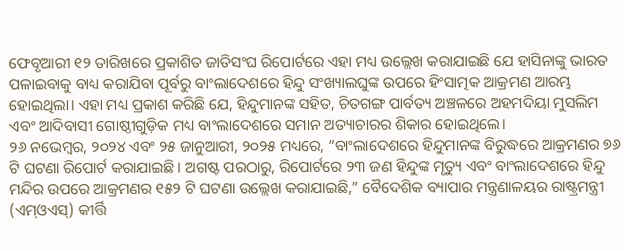ଫେବୃଆରୀ ୧୨ ତାରିଖରେ ପ୍ରକାଶିତ ଜାତିସଂଘ ରିପୋର୍ଟରେ ଏହା ମଧ୍ୟ ଉଲ୍ଲେଖ କରାଯାଇଛି ଯେ ହାସିନାଙ୍କୁ ଭାରତ ପଳାଇବାକୁ ବାଧ୍ୟ କରାଯିବା ପୂର୍ବରୁ ବାଂଲାଦେଶରେ ହିନ୍ଦୁ ସଂଖ୍ୟାଲଘୁଙ୍କ ଉପରେ ହିଂସାତ୍ମକ ଆକ୍ରମଣ ଆରମ୍ଭ ହୋଇଥିଲା। ଏହା ମଧ୍ୟ ପ୍ରକାଶ କରିଛି ଯେ, ହିନ୍ଦୁମାନଙ୍କ ସହିତ, ଚିତଗଙ୍ଗ ପାର୍ବତ୍ୟ ଅଞ୍ଚଳରେ ଅହମଦିୟା ମୁସଲିମ ଏବଂ ଆଦିବାସୀ ଗୋଷ୍ଠୀଗୁଡ଼ିକ ମଧ୍ୟ ବାଂଲାଦେଶରେ ସମାନ ଅତ୍ୟାଚାରର ଶିକାର ହୋଇଥିଲେ।
୨୬ ନଭେମ୍ବର, ୨୦୨୪ ଏବଂ ୨୫ ଜାନୁଆରୀ, ୨୦୨୫ ମଧ୍ୟରେ, “ବାଂଲାଦେଶରେ ହିନ୍ଦୁମାନଙ୍କ ବିରୁଦ୍ଧରେ ଆକ୍ରମଣର ୭୬ ଟି ଘଟଣା ରିପୋର୍ଟ କରାଯାଇଛି। ଅଗଷ୍ଟ ପରଠାରୁ, ରିପୋର୍ଟରେ ୨୩ ଜଣ ହିନ୍ଦୁଙ୍କ ମୃତ୍ୟୁ ଏବଂ ବାଂଲାଦେଶରେ ହିନ୍ଦୁ ମନ୍ଦିର ଉପରେ ଆକ୍ରମଣର ୧୫୨ ଟି ଘଟଣା ଉଲ୍ଲେଖ କରାଯାଇଛି,” ବୈଦେଶିକ ବ୍ୟାପାର ମନ୍ତ୍ରଣାଳୟର ରାଷ୍ଟ୍ରମନ୍ତ୍ରୀ (ଏମ୍ଓଏସ୍) କୀର୍ତ୍ତି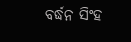ବର୍ଦ୍ଧନ ସିଂହ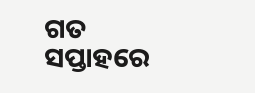ଗତ ସପ୍ତାହରେ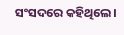ସଂସଦରେ କହିଥିଲେ।